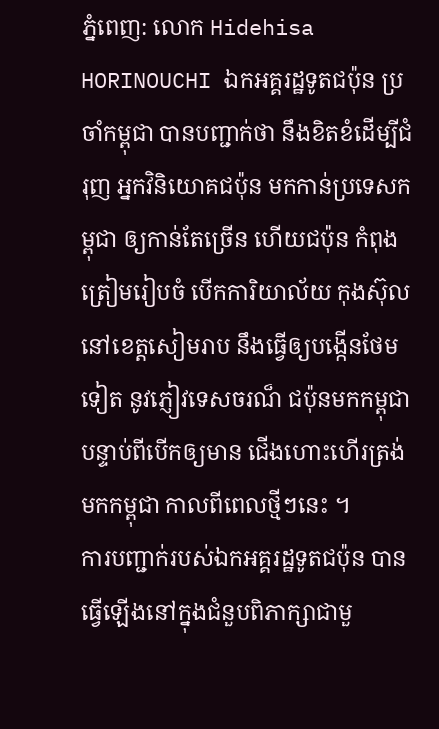ភ្នំពេញ: លោក Hidehisa HORINOUCHI ឯកអគ្គរដ្ឋទូតជប៉ុន ប្រចាំកម្ពុជា បានបញ្ជាក់ថា នឹងខិតខំដើម្បីជំរុញ អ្នកវិនិយោគជប៉ុន មកកាន់ប្រទេសកម្ពុជា ឲ្យកាន់តែច្រើន ហើយជប៉ុន កំពុងត្រៀមរៀបចំ បើកការិយាល័យ កុងស៊ុលនៅខេត្តសៀមរាប នឹងធ្វើឲ្យបង្កើនថែមទៀត នូវភ្ញៀវទេសចរណ៏ ជប៉ុនមកកម្ពុជា បន្ទាប់ពីបើកឲ្យមាន ជើងហោះហើរត្រង់មកកម្ពុជា កាលពីពេលថ្មីៗនេះ ។
ការបញ្ជាក់របស់ឯកអគ្គរដ្ឋទូតជប៉ុន បានធ្វើឡើងនៅក្នុងជំនួបពិភាក្សាជាមួ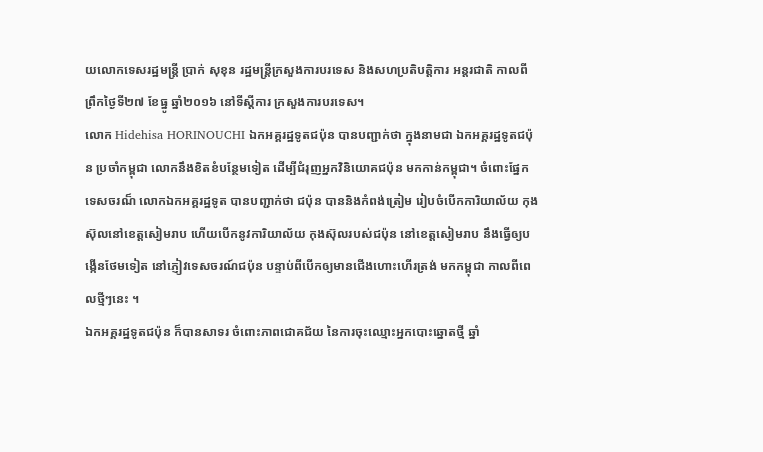យលោកទេសរដ្ឋមន្ត្រី ប្រាក់ សុខុន រដ្ឋមន្ត្រីក្រសួងការបរទេស និងសហប្រតិបត្តិការ អន្តរជាតិ កាលពីព្រឹកថ្ងៃទី២៧ ខែធ្នូ ឆ្នាំ២០១៦ នៅទីស្តីការ ក្រសួងការបរទេស។
លោក Hidehisa HORINOUCHI ឯកអគ្គរដ្ឋទូតជប៉ុន បានបញ្ជាក់ថា ក្នុងនាមជា ឯកអគ្គរដ្ឋទូតជប៉ុន ប្រចាំកម្ពុជា លោកនឹងខិតខំបន្ថែមទៀត ដើម្បីជំរុញអ្នកវិនិយោគជប៉ុន មកកាន់កម្ពុជា។ ចំពោះផ្នែកទេសចរណ៏ លោកឯកអគ្គរដ្ឋទូត បានបញ្ជាក់ថា ជប៉ុន បាននិងកំពង់ត្រៀម រៀបចំបើកការិយាល័យ កុងស៊ុលនៅខេត្តសៀមរាប ហើយបើកនូវការិយាល័យ កុងស៊ុលរបស់ជប៉ុន នៅខេត្តសៀមរាប នឹងធ្វើឲ្យបង្កើនថែមទៀត នៅភ្ញៀវទេសចរណ៍ជប៉ុន បន្ទាប់ពីបើកឲ្យមានជើងហោះហើរត្រង់ មកកម្ពុជា កាលពីពេលថ្មីៗនេះ ។
ឯកអគ្គរដ្ឋទូតជប៉ុន ក៏បានសាទរ ចំពោះភាពជោគជ័យ នៃការចុះឈ្មោះអ្នកបោះឆ្នោតថ្មី ឆ្នាំ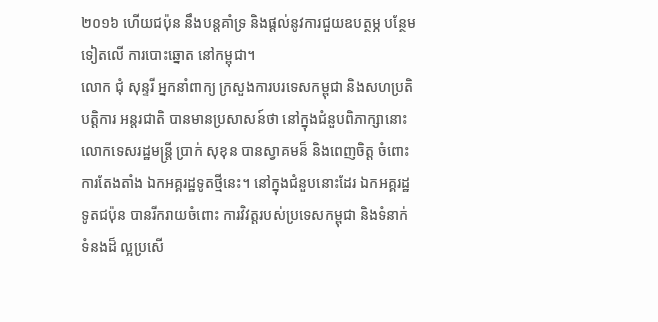២០១៦ ហើយជប៉ុន នឹងបន្តគាំទ្រ និងផ្តល់នូវការជួយឧបត្ថម្ភ បន្ថែមទៀតលើ ការបោះឆ្នោត នៅកម្ពុជា។
លោក ជុំ សុន្ទរី អ្នកនាំពាក្យ ក្រសួងការបរទេសកម្ពុជា និងសហប្រតិបត្តិការ អន្តរជាតិ បានមានប្រសាសន៍ថា នៅក្នុងជំនួបពិភាក្សានោះ លោកទេសរដ្ឋមន្ត្រី ប្រាក់ សុខុន បានស្វាគមន៏ និងពេញចិត្ត ចំពោះការតែងតាំង ឯកអគ្គរដ្ឋទូតថ្មីនេះ។ នៅក្នុងជំនួបនោះដែរ ឯកអគ្គរដ្ឋទូតជប៉ុន បានរីករាយចំពោះ ការវិវត្តរបស់ប្រទេសកម្ពុជា និងទំនាក់ទំនងដ៏ ល្អប្រសើ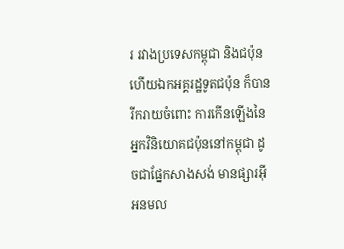រ រវាងប្រទេសកម្ពុជា និងជប៉ុន ហើយឯកអគ្គរដ្ឋទូតជប៉ុន ក៏បានរីករាយចំពោះ ការកើនឡើងនៃ អ្នកវិនិយោគជប៉ុននៅកម្ពុជា ដូចជាផ្នែកសាងសង់ មានផ្សារអ៊ីអនមល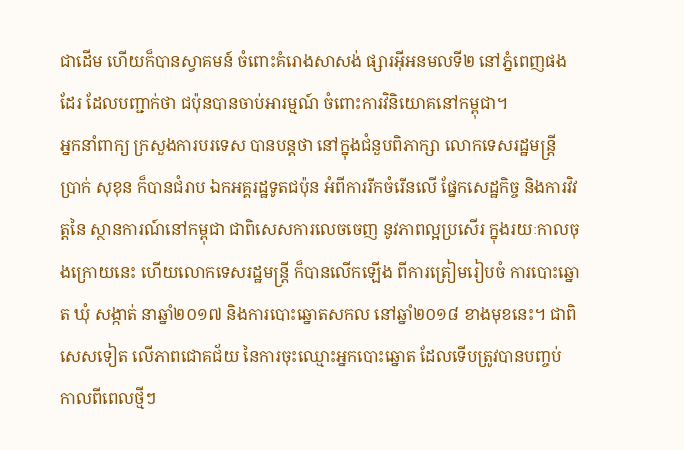ជាដើម ហើយក៏បានស្វាគមន៍ ចំពោះគំរោងសាសង់ ផ្សារអ៊ីអនមលទី២ នៅភ្នំពេញផងដែរ ដែលបញ្ជាក់ថា ជប៉ុនបានចាប់អារម្មណ៍ ចំពោះការវិនិយោគនៅកម្ពុជា។
អ្នកនាំពាក្យ ក្រសួងការបរទេស បានបន្តថា នៅក្នុងជំនួបពិភាក្សា លោកទេសរដ្ឋមន្ត្រី ប្រាក់ សុខុន ក៏បានជំរាប ឯកអគ្គរដ្ឋទូតជប៉ុន អំពីការរីកចំរើនលើ ផ្នែកសេដ្ឋកិច្ច និងការវិវត្តនៃ ស្ថានការណ៍នៅកម្ពុជា ជាពិសេសការលេចចេញ នូវភាពល្អប្រសើរ ក្នុងរយៈកាលចុងក្រោយនេះ ហើយលោកទេសរដ្ឋមន្ត្រី ក៏បានលើកឡើង ពីការត្រៀមរៀបចំ ការបោះឆ្នោត ឃុំ សង្កាត់ នាឆ្នាំ២០១៧ និងការបោះឆ្នោតសកល នៅឆ្នាំ២០១៨ ខាងមុខនេះ។ ជាពិសេសទៀត លើភាពជោគជ័យ នៃការចុះឈ្មោះអ្នកបោះឆ្នោត ដែលទើបត្រូវបានបញ្ចប់ កាលពីពេលថ្មីៗ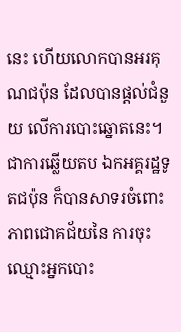នេះ ហើយលោកបានអរគុណជប៉ុន ដែលបានផ្តល់ជំនួយ លើការបោះឆ្នោតនេះ។
ជាការឆ្លើយតប ឯកអគ្គរដ្ឋទូតជប៉ុន ក៏បានសាទរចំពោះ ភាពជោគជ័យនៃ ការចុះឈ្មោះអ្នកបោះ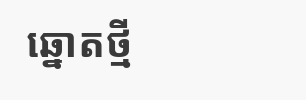ឆ្នោតថ្មី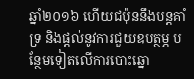ឆ្នាំ២០១៦ ហើយជប៉ុននឹងបន្តគាំទ្រ និងផ្តល់នូវការជួយឧបត្ថម្ភ បន្ថែមទៀតលើការបោះឆ្នោ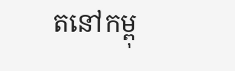តនៅកម្ពុ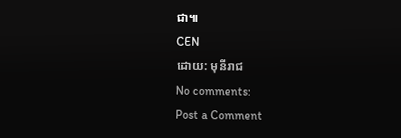ជា៕
CEN
ដោយ: មុនីរាជ
No comments:
Post a Comment